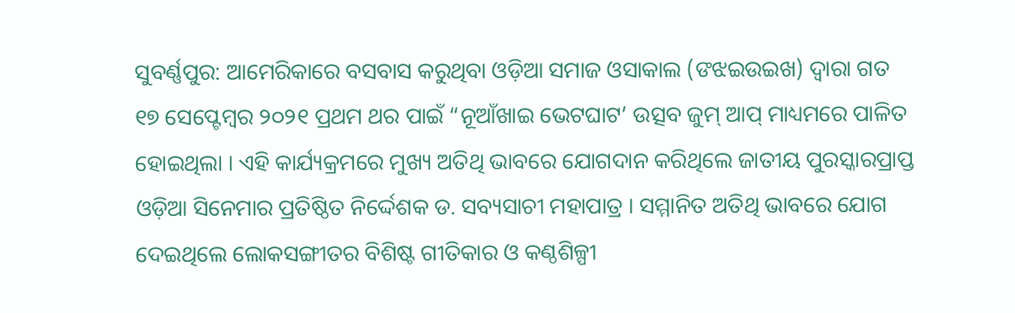ସୁବର୍ଣ୍ଣପୁର: ଆମେରିକାରେ ବସବାସ କରୁଥିବା ଓଡ଼ିଆ ସମାଜ ଓସାକାଲ (ଙଝଇଉଇଖ) ଦ୍ୱାରା ଗତ ୧୭ ସେପ୍ଟେମ୍ବର ୨୦୨୧ ପ୍ରଥମ ଥର ପାଇଁ “ନୂଆଁଖାଇ ଭେଟଘାଟ’ ଉତ୍ସବ ଜୁମ୍ ଆପ୍ ମାଧ୍ୟମରେ ପାଳିତ ହୋଇଥିଲା । ଏହି କାର୍ଯ୍ୟକ୍ରମରେ ମୁଖ୍ୟ ଅତିଥି ଭାବରେ ଯୋଗଦାନ କରିଥିଲେ ଜାତୀୟ ପୁରସ୍କାରପ୍ରାପ୍ତ ଓଡ଼ିଆ ସିନେମାର ପ୍ରତିଷ୍ଠିତ ନିର୍ଦ୍ଦେଶକ ଡ. ସବ୍ୟସାଚୀ ମହାପାତ୍ର । ସମ୍ମାନିତ ଅତିଥି ଭାବରେ ଯୋଗ ଦେଇଥିଲେ ଲୋକସଙ୍ଗୀତର ବିଶିଷ୍ଟ ଗୀତିକାର ଓ କଣ୍ଠଶିଳ୍ପୀ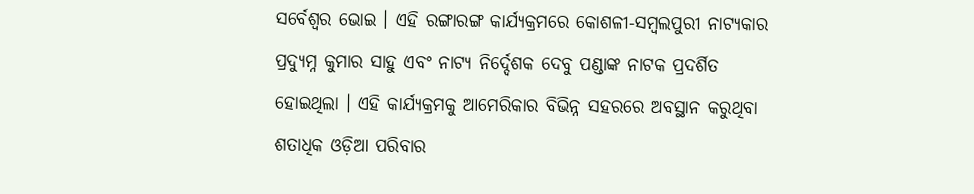ସର୍ବେଶ୍ୱର ଭୋଇ । ଏହି ରଙ୍ଗାରଙ୍ଗ କାର୍ଯ୍ୟକ୍ରମରେ କୋଶଳୀ-ସମ୍ବଲପୁରୀ ନାଟ୍ୟକାର ପ୍ରଦ୍ୟୁମ୍ନ କୁମାର ସାହୁ ଏବଂ ନାଟ୍ୟ ନିର୍ଦ୍ଦେଶକ ଦେବୁ ପଣ୍ଡାଙ୍କ ନାଟକ ପ୍ରଦର୍ଶିତ ହୋଇଥିଲା । ଏହି କାର୍ଯ୍ୟକ୍ରମକୁ ଆମେରିକାର ବିଭିନ୍ନ ସହରରେ ଅବସ୍ଥାନ କରୁଥିବା ଶତାଧିକ ଓଡ଼ିଆ ପରିବାର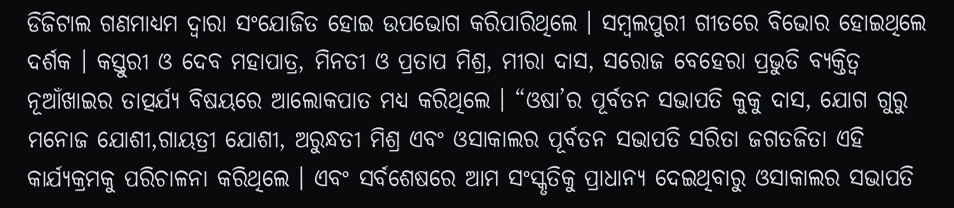ଡିଜିଟାଲ ଗଣମାଧ୍ୟମ ଦ୍ୱାରା ସଂଯୋଜିତ ହୋଇ ଉପଭୋଗ କରିପାରିଥିଲେ । ସମ୍ବଲପୁରୀ ଗୀତରେ ବିଭୋର ହୋଇଥିଲେ ଦର୍ଶକ । କସ୍ତୁରୀ ଓ ଦେବ ମହାପାତ୍ର, ମିନତୀ ଓ ପ୍ରତାପ ମିଶ୍ର, ମୀରା ଦାସ, ସରୋଜ ବେହେରା ପ୍ରଭୁତି ବ୍ୟକ୍ତିତ୍ୱ ନୂଆଁଖାଇର ତାତ୍ପର୍ଯ୍ୟ ବିଷୟରେ ଆଲୋକପାତ ମଧ୍ୟ କରିଥିଲେ । “ଓଷା’ର ପୂର୍ବତନ ସଭାପତି କୁକୁ ଦାସ, ଯୋଗ ଗୁରୁ ମନୋଜ ଯୋଶୀ,ଗାୟତ୍ରୀ ଯୋଶୀ, ଅରୁନ୍ଧତୀ ମିଶ୍ର ଏବଂ ଓସାକାଲର ପୂର୍ବତନ ସଭାପତି ସରିତା ଜଗତଜିତା ଏହି କାର୍ଯ୍ୟକ୍ରମକୁ ପରିଚାଳନା କରିଥିଲେ । ଏବଂ ସର୍ବଶେଷରେ ଆମ ସଂସ୍କୃତିକୁ ପ୍ରାଧାନ୍ୟ ଦେଇଥିବାରୁ ଓସାକାଲର ସଭାପତି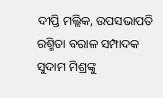ଦୀପ୍ତି ମଲ୍ଲିକ, ଉପସଭାପତି ରଶ୍ମିତା ବରାଳ ସମ୍ପାଦକ ସୁଦାମ ମିଶ୍ରଙ୍କୁ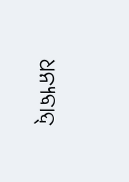ଧନ୍ୟବାଦ୍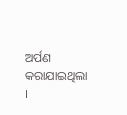ଅର୍ପଣ କରାଯାଇଥିଲା ।